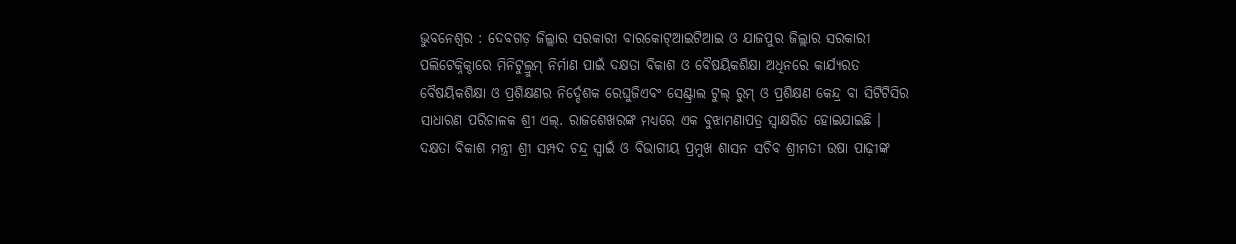ଭୁବନେଶ୍ୱର : ଦେବଗଡ଼ ଜିଲ୍ଲାର ସରକାରୀ ବାରକୋଟ୍ଆଇଟିଆଇ ଓ ଯାଜପୁର ଜିଲ୍ଲାର ସରକାରୀ ପଲିଟେକ୍ନିକ୍ଠାରେ ମିନିଟୁଲ୍ରୁମ୍ ନିର୍ମାଣ ପାଇଁ ଦକ୍ଷତା ବିକାଶ ଓ ବୈଷୟିକଶିକ୍ଷା ଅଧିନରେ କାର୍ଯ୍ୟରତ ବୈଷୟିକଶିକ୍ଷା ଓ ପ୍ରଶିକ୍ଷଣର ନିର୍ଦ୍ଦେଶକ ରେଘୁଜିଏବଂ ସେଣ୍ଟ୍ରାଲ ଟୁଲ୍ ରୁମ୍ ଓ ପ୍ରଶିକ୍ଷଣ କେନ୍ଦ୍ର ବା ସିଟିଟିସିର ସାଧାରଣ ପରିଚାଳକ ଶ୍ରୀ ଏଲ୍. ରାଜଶେଖରଙ୍କ ମଧ୍ୟରେ ଏକ ବୁଝାମଣାପତ୍ର ସ୍ୱାକ୍ଷରିତ ହୋଇଯାଇଛି ।
ଦକ୍ଷତା ବିକାଶ ମନ୍ତ୍ରୀ ଶ୍ରୀ ସମ୍ପଦ ଚନ୍ଦ୍ର ସ୍ୱାଇଁ ଓ ବିଭାଗୀୟ ପ୍ରମୁଖ ଶାସନ ସଚିବ ଶ୍ରୀମତୀ ଉଷା ପାଢ଼ୀଙ୍କ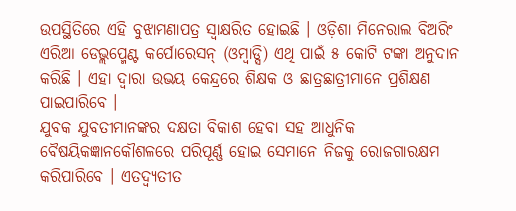ଉପସ୍ଥିତିରେ ଏହି ବୁଝାମଣାପତ୍ର ସ୍ୱାକ୍ଷରିତ ହୋଇଛି । ଓଡ଼ିଶା ମିନେରାଲ ବିଅରିଂ ଏରିଆ ଡେଭ୍ଲପ୍ମେଣ୍ଟ କର୍ପୋରେସନ୍ (ଓମ୍ବାଡ୍ସି) ଏଥି ପାଇଁ ୫ କୋଟି ଟଙ୍କା ଅନୁଦାନ କରିଛି । ଏହା ଦ୍ୱାରା ଉଭୟ କେନ୍ଦ୍ରରେ ଶିକ୍ଷକ ଓ ଛାତ୍ରଛାତ୍ରୀମାନେ ପ୍ରଶିକ୍ଷଣ ପାଇପାରିବେ ।
ଯୁବକ ଯୁବତୀମାନଙ୍କର ଦକ୍ଷତା ବିକାଶ ହେବା ସହ ଆଧୁନିକ ବୈଷୟିକଜ୍ଞାନକୌଶଳରେ ପରିପୂର୍ଣ୍ଣ ହୋଇ ସେମାନେ ନିଜକୁ ରୋଜଗାରକ୍ଷମ କରିପାରିବେ । ଏତଦ୍ବ୍ୟତୀତ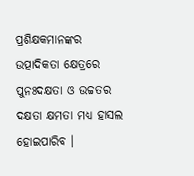ପ୍ରଶିକ୍ଷକମାନଙ୍କର ଉତ୍ପାଦିକତା କ୍ଷେତ୍ରରେ ପୁନଃଦକ୍ଷତା ଓ ଉଚ୍ଚତର ଦକ୍ଷତା କ୍ଷମତା ମଧ୍ୟ ହାସଲ ହୋଇପାରିବ ।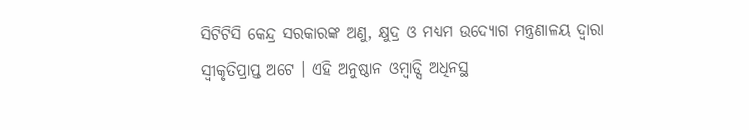ସିଟିଟିସି କେନ୍ଦ୍ର ସରକାରଙ୍କ ଅଣୁ, କ୍ଷୁଦ୍ର ଓ ମଧ୍ୟମ ଉଦ୍ୟୋଗ ମନ୍ତ୍ରଣାଳୟ ଦ୍ୱାରା ସ୍ୱୀକୃତିପ୍ରାପ୍ତ ଅଟେ । ଏହି ଅନୁଷ୍ଠାନ ଓମ୍ବାଡ୍ସି ଅଧିନସ୍ଥ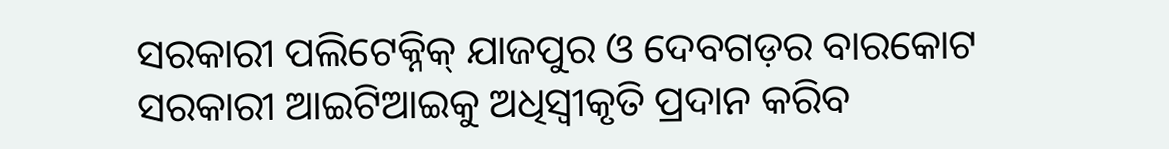ସରକାରୀ ପଲିଟେକ୍ନିକ୍ ଯାଜପୁର ଓ ଦେବଗଡ଼ର ବାରକୋଟ ସରକାରୀ ଆଇଟିଆଇକୁ ଅଧିସ୍ୱୀକୃତି ପ୍ରଦାନ କରିବ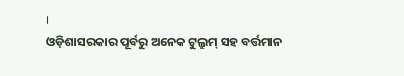।
ଓଡ଼ିଶାସରକାର ପୂର୍ବରୁ ଅନେକ ଟୁଲ୍ରୁମ୍ ସହ ବର୍ତ୍ତମାନ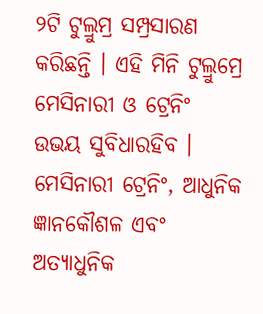୨ଟି ଟୁଲ୍ରୁମ୍ର ସମ୍ପ୍ରସାରଣ କରିଛନ୍ତି । ଏହି ମିନି ଟୁଲ୍ରୁମ୍ରେ ମେସିନାରୀ ଓ ଟ୍ରେନିଂ ଉଭୟ ସୁବିଧାରହିବ । ମେସିନାରୀ ଟ୍ରେନିଂ, ଆଧୁନିକ ଜ୍ଞାନକୌଶଳ ଏବଂ ଅତ୍ୟାଧୁନିକ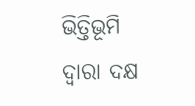ଭିତ୍ତିଭୂମି ଦ୍ୱାରା ଦକ୍ଷ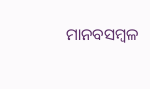ମାନବସମ୍ବଳ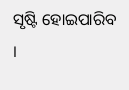ସୃଷ୍ଟି ହୋଇପାରିବ ।